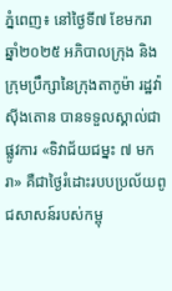ភ្នំពេញ៖ នៅថ្ងៃទី៧ ខែមករា ឆ្នាំ២០២៥ អភិបាលក្រុង និងក្រុមប្រឹក្សានៃក្រុងតាកូម៉ា រដ្ឋវ៉ាស៊ីងតោន បានទទួលស្គាល់ជាផ្លូវការ «ទិវាជ័យជម្នះ ៧ មករា» គឺជាថ្ងៃរំដោះរបបប្រល័យពូជសាសន៍របស់កម្ពុ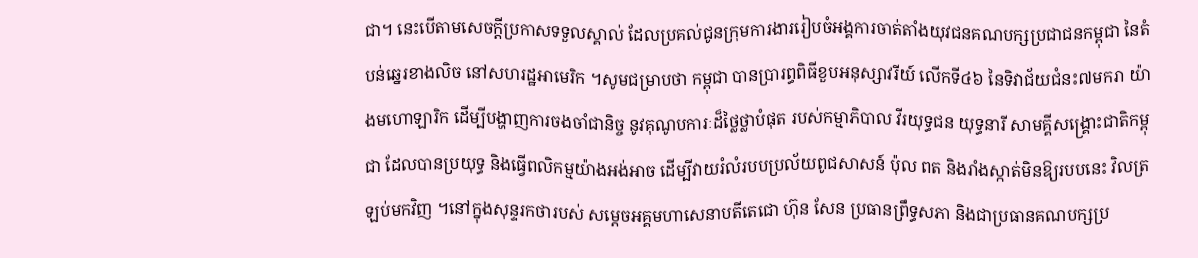ជា។ នេះបើតាមសេចក្ដីប្រកាសទទួលស្គាល់ ដែលប្រគល់ជូនក្រុមការងាររៀបចំអង្គការចាត់តាំងយុវជនគណបក្សប្រជាជនកម្ពុជា នៃតំបន់ឆ្នេរខាងលិច នៅសហរដ្ឋអាមេរិក ។សូមជម្រាបថា កម្ពុជា បានប្រារព្ធពិធីខួបអនុស្សាវរីយ៍ លើកទី៤៦ នៃទិវាជ័យជំនះ៧មករា យ៉ាងមហោឡារិក ដើម្បីបង្ហាញការចងចាំជានិច្ច នូវគុណូបការៈដ៏ថ្លៃថ្លាបំផុត របស់កម្មាភិបាល វីរយុទ្ធជន យុទ្ធនារី សាមគ្គីសង្គ្រោះជាតិកម្ពុជា ដែលបានប្រយុទ្ធ និងធ្វើពលិកម្មយ៉ាងអង់អាច ដើម្បីវាយរំលំរបបប្រល័យពូជសាសន៍ ប៉ុល ពត និងរាំងស្កាត់មិនឱ្យរបបនេះ វិលត្រឡប់មកវិញ ។នៅក្នុងសុន្ទរកថារបស់ សម្ដេចអគ្គមហាសេនាបតីតេជោ ហ៊ុន សែន ប្រធានព្រឹទ្ធសភា និងជាប្រធានគណបក្សប្រ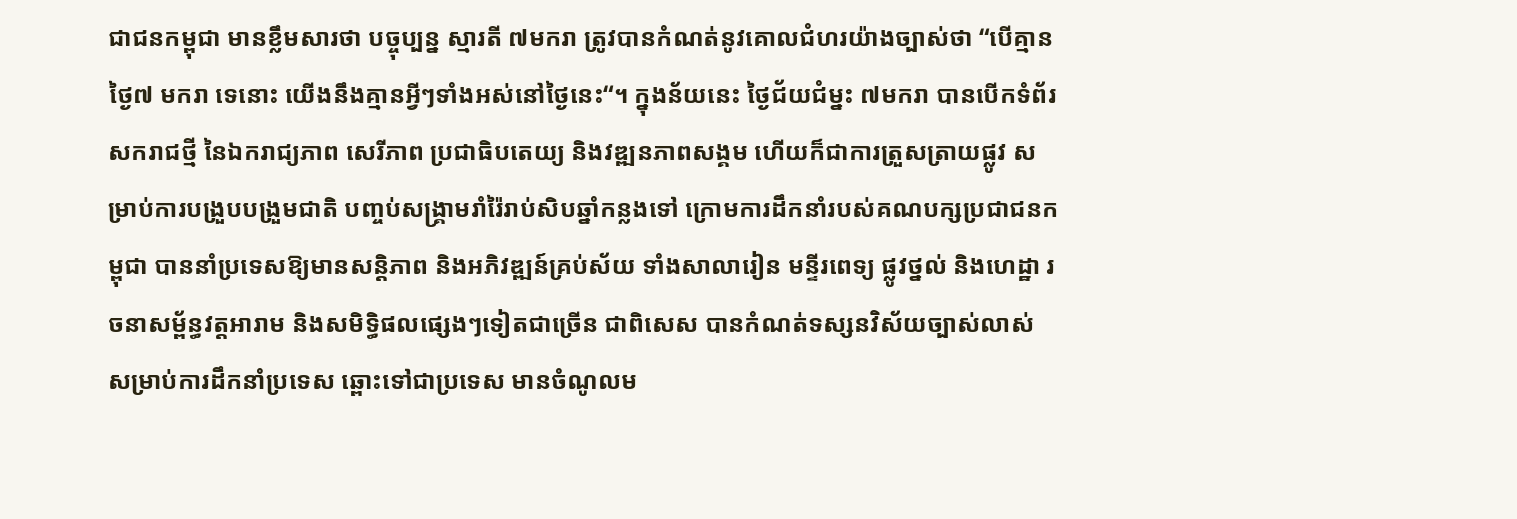ជាជនកម្ពុជា មានខ្លឹមសារថា បច្ចុប្បន្ន ស្មារតី ៧មករា ត្រូវបានកំណត់នូវគោលជំហរយ៉ាងច្បាស់ថា “បើគ្មានថ្ងៃ៧ មករា ទេនោះ យើងនឹងគ្មានអ្វីៗទាំងអស់នៅថ្ងៃនេះ“។ ក្នុងន័យនេះ ថ្ងៃជ័យជំម្នះ ៧មករា បានបើកទំព័រសករាជថ្មី នៃឯករាជ្យភាព សេរីភាព ប្រជាធិបតេយ្យ និងវឌ្ឍនភាពសង្គម ហើយក៏ជាការត្រួសត្រាយផ្លូវ សម្រាប់ការបង្រួបបង្រួមជាតិ បញ្ចប់សង្រ្គាមរាំរ៉ៃរាប់សិបឆ្នាំកន្លងទៅ ក្រោមការដឹកនាំរបស់គណបក្សប្រជាជនកម្ពុជា បាននាំប្រទេសឱ្យមានសន្តិភាព និងអភិវឌ្ឍន៍គ្រប់ស័យ ទាំងសាលារៀន មន្ទីរពេទ្យ ផ្លូវថ្នល់ និងហេដ្ឋា រចនាសម្ព័ន្ធវត្តអារាម និងសមិទ្ធិផលផ្សេងៗទៀតជាច្រើន ជាពិសេស បានកំណត់ទស្សនវិស័យច្បាស់លាស់ សម្រាប់ការដឹកនាំប្រទេស ឆ្ពោះទៅជាប្រទេស មានចំណូលម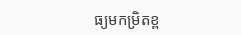ធ្យមកម្រិតខ្ព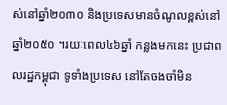ស់នៅឆ្នាំ២០៣០ និងប្រទេសមានចំណូលខ្ពស់នៅឆ្នាំ២០៥០ ។រយៈពេល៤៦ឆ្នាំ កន្លងមកនេះ ប្រជាពលរដ្ឋកម្ពុជា ទូទាំងប្រទេស នៅតែចងចាំមិន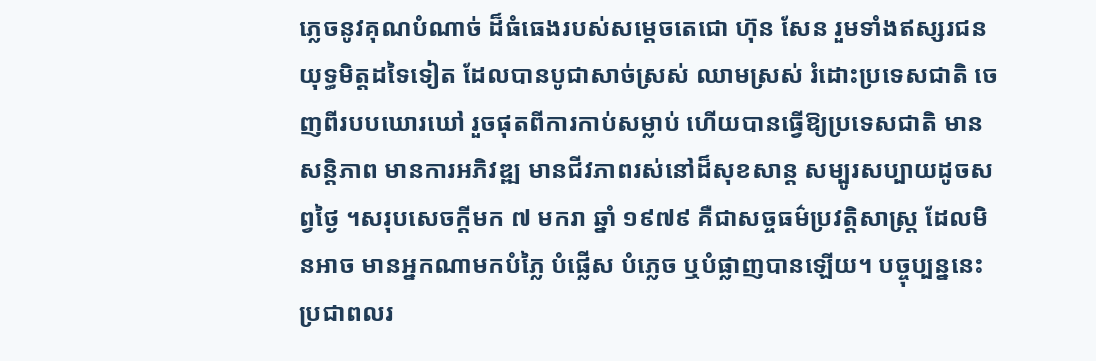ភ្លេចនូវគុណបំណាច់ ដ៏ធំធេងរបស់សម្តេចតេជោ ហ៊ុន សែន រួមទាំងឥស្សរជន យុទ្ធមិត្តដទៃទៀត ដែលបានបូជាសាច់ស្រស់ ឈាមស្រស់ រំដោះប្រទេសជាតិ ចេញពីរបបឃោរឃៅ រួចផុតពីការកាប់សម្លាប់ ហើយបានធ្វើឱ្យប្រទេសជាតិ មានសន្តិភាព មានការអភិវឌ្ឍ មានជីវភាពរស់នៅដ៏សុខសាន្ត សម្បូរសប្បាយដូចសព្វថ្ងៃ ។សរុបសេចក្តីមក ៧ មករា ឆ្នាំ ១៩៧៩ គឺជាសច្ចធម៌ប្រវត្តិសាស្រ្ត ដែលមិនអាច មានអ្នកណាមកបំភ្លៃ បំផ្លើស បំភ្លេច ឬបំផ្លាញបានឡើយ។ បច្ចុប្បន្ននេះ ប្រជាពលរ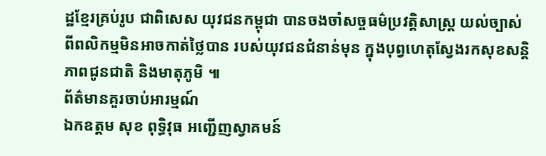ដ្ឋខ្មែរគ្រប់រូប ជាពិសេស យុវជនកម្ពុជា បានចងចាំសច្ចធម៌ប្រវត្តិសាស្រ្ត យល់ច្បាស់ ពីពលិកម្មមិនអាចកាត់ថ្លៃបាន របស់យុវជនជំនាន់មុន ក្នុងបុព្វហេតុស្វែងរកសុខសន្តិភាពជូនជាតិ និងមាតុភូមិ ៕
ព័ត៌មានគួរចាប់អារម្មណ៍
ឯកឧត្តម សុខ ពុទ្ធិវុធ អញ្ជើញស្វាគមន៍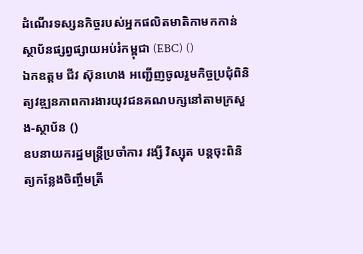ដំណើរទស្សនកិច្ចរបស់អ្នកផលិតមាតិកាមកកាន់ស្ថាប័នផ្សព្វផ្សាយអប់រំកម្ពុជា (EBC) ()
ឯកឧត្តម ជីវ ស៊ុនហេង អញ្ជើញចូលរួមកិច្ចប្រជុំពិនិត្យវឌ្ឍនភាពការងារយុវជនគណបក្សនៅតាមក្រសួង-ស្ថាប័ន ()
ឧបនាយករដ្ឋមន្រ្តីប្រចាំការ វង្សី វិស្សុត បន្តចុះពិនិត្យកន្លែងចិញ្ចឹមត្រី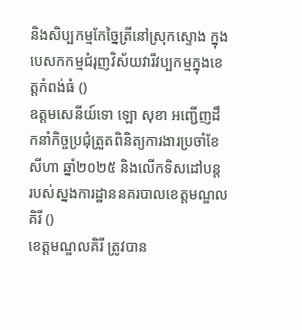និងសិប្បកម្មកែច្នៃត្រីនៅស្រុកស្ទោង ក្នុងបេសកកម្មជំរុញវិស័យវារីវប្បកម្មក្នុងខេត្តកំពង់ធំ ()
ឧត្តមសេនីយ៍ទោ ឡោ សុខា អញ្ជើញដឹកនាំកិច្ចប្រជុំត្រួតពិនិត្យការងារប្រចាំខែសីហា ឆ្នាំ២០២៥ និងលើកទិសដៅបន្ត របស់ស្នងការដ្ឋាននគរបាលខេត្តមណ្ឌលគិរី ()
ខេត្តមណ្ឌលគិរី ត្រូវបាន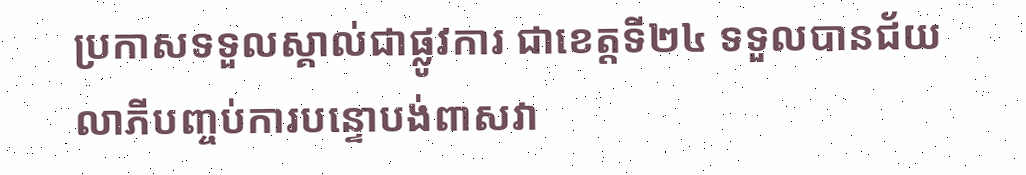ប្រកាសទទួលស្គាល់ជាផ្លូវការ ជាខេត្តទី២៤ ទទួលបានជ័យលាភីបញ្ចប់ការបន្ទោបង់ពាសវា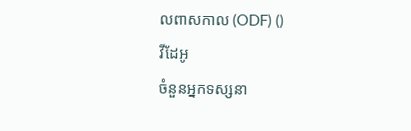លពាសកាល (ODF) ()
វីដែអូ
ចំនួនអ្នកទស្សនា